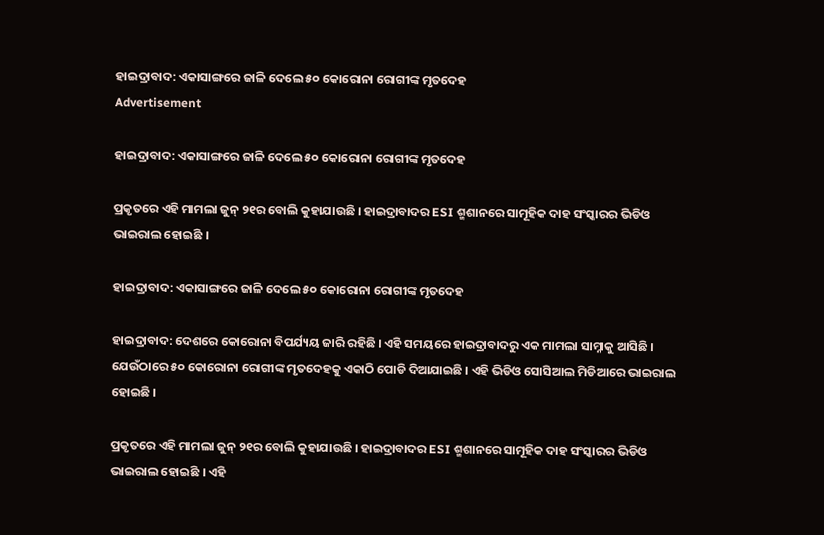ହାଇଦ୍ରାବାଦ: ଏକାସାଙ୍ଗରେ ଜାଳି ଦେଲେ ୫୦ କୋରୋନା ରୋଗୀଙ୍କ ମୃତଦେହ
Advertisement

ହାଇଦ୍ରାବାଦ: ଏକାସାଙ୍ଗରେ ଜାଳି ଦେଲେ ୫୦ କୋରୋନା ରୋଗୀଙ୍କ ମୃତଦେହ

ପ୍ରକୃତରେ ଏହି ମାମଲା ଜୁନ୍ ୨୧ର ବୋଲି କୁହାଯାଉଛି । ହାଇଦ୍ରାବାଦର ESI ଶ୍ମଶାନରେ ସାମୂହିକ ଦାହ ସଂସ୍କାରର ଭିଡିଓ ଭାଇରାଲ ହୋଇଛି ।

ହାଇଦ୍ରାବାଦ: ଏକାସାଙ୍ଗରେ ଜାଳି ଦେଲେ ୫୦ କୋରୋନା ରୋଗୀଙ୍କ ମୃତଦେହ

ହାଇଦ୍ରାବାଦ: ଦେଶରେ କୋରୋନା ବିପର୍ଯ୍ୟୟ ଜାରି ରହିଛି । ଏହି ସମୟରେ ହାଇଦ୍ରାବାଦରୁ ଏକ ମାମଲା ସାମ୍ନାକୁ ଆସିଛି । ଯେଉଁଠାରେ ୫୦ କୋରୋନା ରୋଗୀଙ୍କ ମୃତଦେହକୁ ଏକାଠି ପୋଡି ଦିଆଯାଇଛି । ଏହି ଭିଡିଓ ସୋସିଆଲ ମିଡିଆରେ ଭାଇରାଲ ହୋଇଛି ।

ପ୍ରକୃତରେ ଏହି ମାମଲା ଜୁନ୍ ୨୧ର ବୋଲି କୁହାଯାଉଛି । ହାଇଦ୍ରାବାଦର ESI ଶ୍ମଶାନରେ ସାମୂହିକ ଦାହ ସଂସ୍କାରର ଭିଡିଓ ଭାଇରାଲ ହୋଇଛି । ଏହି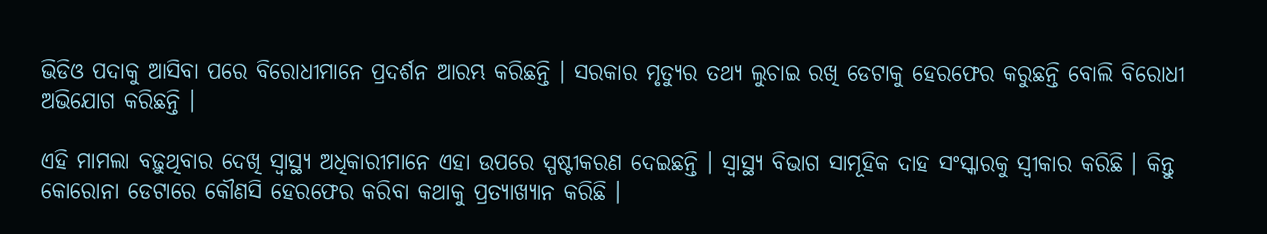ଭିଡିଓ ପଦାକୁ ଆସିବା ପରେ ବିରୋଧୀମାନେ ପ୍ରଦର୍ଶନ ଆରମ୍ଭ କରିଛନ୍ତି । ସରକାର ମୃତ୍ୟୁର ତଥ୍ୟ ଲୁଚାଇ ରଖି ଡେଟାକୁ ହେରଫେର କରୁଛନ୍ତି ବୋଲି ବିରୋଧୀ ଅଭିଯୋଗ କରିଛନ୍ତି ।

ଏହି ମାମଲା ବଢ଼ୁଥିବାର ଦେଖି ସ୍ୱାସ୍ଥ୍ୟ ଅଧିକାରୀମାନେ ଏହା ଉପରେ ସ୍ପଷ୍ଟୀକରଣ ଦେଇଛନ୍ତି । ସ୍ୱାସ୍ଥ୍ୟ ବିଭାଗ ସାମୂହିକ ଦାହ ସଂସ୍କାରକୁ ସ୍ୱୀକାର କରିଛି । କିନ୍ତୁ କୋରୋନା ଡେଟାରେ କୌଣସି ହେରଫେର କରିବା କଥାକୁ ପ୍ରତ୍ୟାଖ୍ୟାନ କରିଛି ।